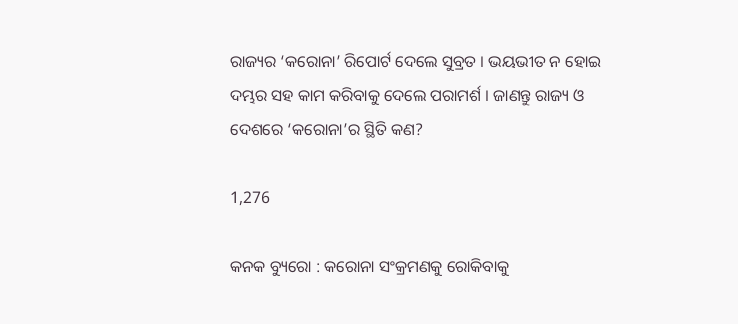ରାଜ୍ୟର ‘କରୋନା’ ରିପୋର୍ଟ ଦେଲେ ସୁବ୍ରତ । ଭୟଭୀତ ନ ହୋଇ ଦମ୍ଭର ସହ କାମ କରିବାକୁ ଦେଲେ ପରାମର୍ଶ । ଜାଣନ୍ତୁ ରାଜ୍ୟ ଓ ଦେଶରେ ‘କରୋନା’ର ସ୍ଥିତି କଣ?

1,276

କନକ ବ୍ୟୁରୋ : କରୋନା ସଂକ୍ରମଣକୁ ରୋକିବାକୁ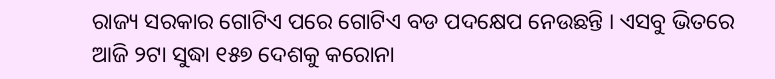ରାଜ୍ୟ ସରକାର ଗୋଟିଏ ପରେ ଗୋଟିଏ ବଡ ପଦକ୍ଷେପ ନେଉଛନ୍ତି । ଏସବୁ ଭିତରେ ଆଜି ୨ଟା ସୁଦ୍ଧା ୧୫୭ ଦେଶକୁ କରୋନା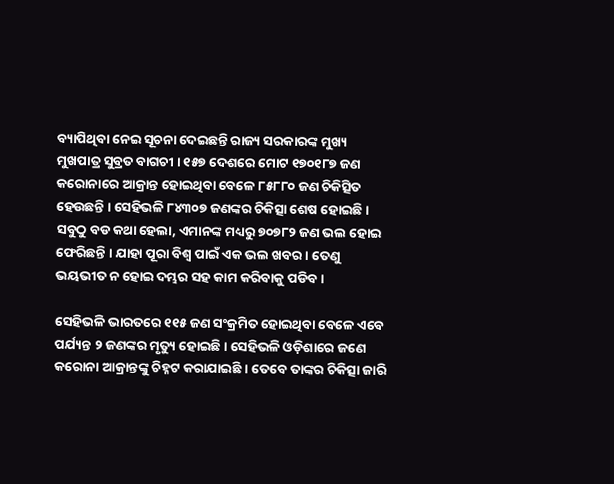ବ୍ୟାପିଥିବା ନେଇ ସୂଚନା ଦେଇଛନ୍ତି ରାଜ୍ୟ ସରକାରଙ୍କ ମୁଖ୍ୟ ମୁଖପାତ୍ର ସୁବ୍ରତ ବାଗଚୀ । ୧୫୭ ଦେଶରେ ମୋଟ ୧୭୦୧୮୭ ଜଣ କରୋନାରେ ଆକ୍ରାନ୍ତ ହୋଇଥିବା ବେଳେ ୮୫୮୮୦ ଜଣ ଚିକିତ୍ସିତ ହେଉଛନ୍ତି । ସେହିଭଳି ୮୪୩୦୭ ଜଣଙ୍କର ଚିକିତ୍ସା ଶେଷ ହୋଇଛି । ସବୁଠୁ ବଡ କଥା ହେଲା, ଏମାନଙ୍କ ମଧ୍ୟରୁ ୭୦୭୮୨ ଜଣ ଭଲ ହୋଇ ଫେରିଛନ୍ତି । ଯାହା ପୂରା ବିଶ୍ୱ ପାଇଁ ଏକ ଭଲ ଖବର । ତେଣୁ ଭୟଭୀତ ନ ହୋଇ ଦମ୍ଭର ସହ କାମ କରିବାକୁ ପଡିବ ।

ସେହିଭଳି ଭାରତରେ ୧୧୫ ଜଣ ସଂକ୍ରମିତ ହୋଇଥିବା ବେଳେ ଏବେ ପର୍ଯ୍ୟନ୍ତ ୨ ଜଣଙ୍କର ମୃତ୍ୟୁ ହୋଇଛି । ସେହିଭଳି ଓଡ଼ିଶାରେ ଜଣେ କରୋନା ଆକ୍ରାନ୍ତଙ୍କୁ ଚିହ୍ନଟ କରାଯାଇଛି । ତେବେ ତାଙ୍କର ଚିକିତ୍ସା ଜାରି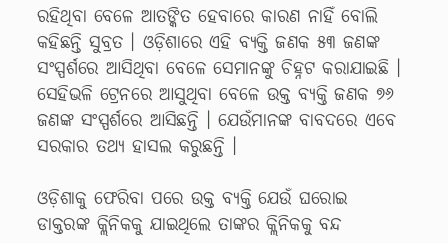ରହିଥିବା ବେଳେ ଆତଙ୍କିତ ହେବାରେ କାରଣ ନାହିଁ ବୋଲି କହିଛନ୍ତି ସୁବ୍ରତ । ଓଡ଼ିଶାରେ ଏହି ବ୍ୟକ୍ତି ଜଣକ ୫୩ ଜଣଙ୍କ ସଂସ୍ପର୍ଶରେ ଆସିଥିବା ବେଳେ ସେମାନଙ୍କୁ ଚିହ୍ନଟ କରାଯାଇଛି । ସେହିଭଳି ଟ୍ରେନରେ ଆସୁଥିବା ବେଳେ ଉକ୍ତ ବ୍ୟକ୍ତି ଜଣକ ୭୬ ଜଣଙ୍କ ସଂସ୍ପର୍ଶରେ ଆସିଛନ୍ତି । ଯେଉଁମାନଙ୍କ ବାବଦରେ ଏବେ ସରକାର ତଥ୍ୟ ହାସଲ କରୁଛନ୍ତି ।

ଓଡ଼ିଶାକୁ ଫେରିବା ପରେ ଉକ୍ତ ବ୍ୟକ୍ତି ଯେଉଁ ଘରୋଇ ଡାକ୍ତରଙ୍କ କ୍ଲିନିକକୁ ଯାଇଥିଲେ ତାଙ୍କର କ୍ଲିନିକକୁ ବନ୍ଦ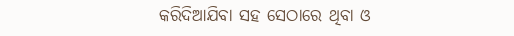କରିଦିଆଯିବା ସହ ସେଠାରେ ଥିବା ଓ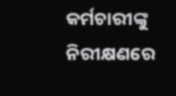କର୍ମଚାରୀଙ୍କୁ ନିରୀକ୍ଷଣରେ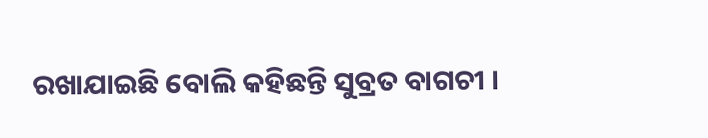ରଖାଯାଇଛି ବୋଲି କହିଛନ୍ତି ସୁବ୍ରତ ବାଗଚୀ ।